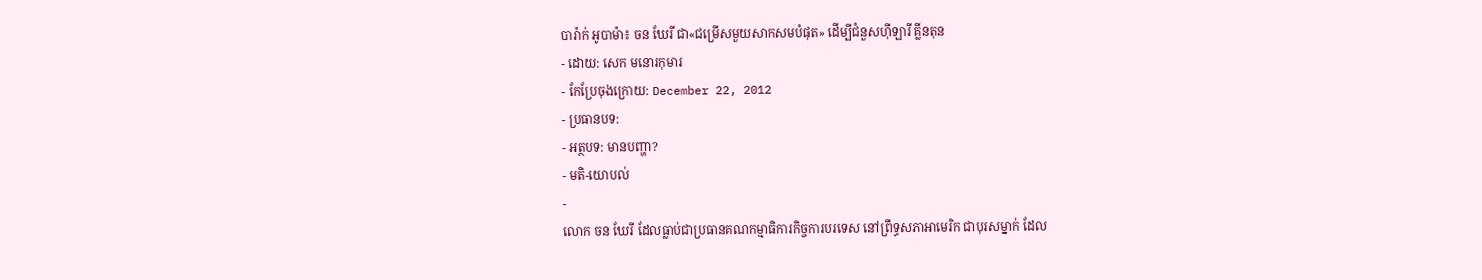បារ៉ាក់ អូបាម៉ា៖ ចន ឃែរី ជា«ជម្រើសមួយសាកសមបំផុត» ដើម្បីជំនួសហ៊ីឡារី គ្លីនតុន
- ដោយ: សេក មនោរកុមារ
- កែប្រែចុងក្រោយ: December 22, 2012
- ប្រធានបទ:
- អត្ថបទ: មានបញ្ហា?
- មតិ-យោបល់
-
លោក ចន ឃែរី ដែលធ្លាប់ជាប្រធានគណកម្មាធិការកិច្ចការបរទេស នៅព្រឹទ្ធសភាអាមេរិក ជាបុរសម្នាក់ ដែល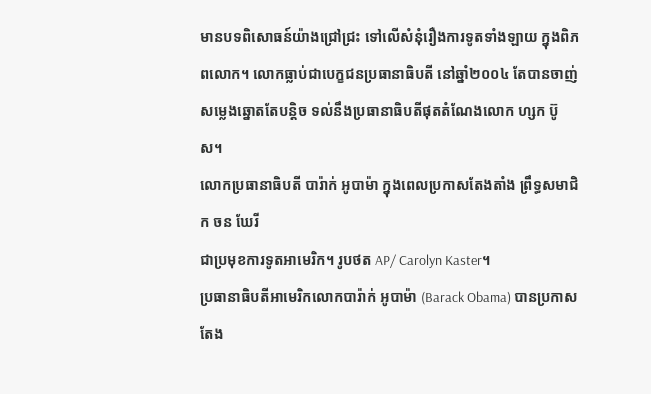មានបទពិសោធន៍យ៉ាងជ្រៅជ្រះ ទៅលើសំនុំរឿងការទូតទាំងឡាយ ក្នុងពិភពលោក។ លោកធ្លាប់ជាបេក្ខជនប្រធានាធិបតី នៅឆ្នាំ២០០៤ តែបានចាញ់សម្លេងឆ្នោតតែបន្តិច ទល់នឹងប្រធានាធិបតីផុតតំណែងលោក ហ្សក ប៊ូស។
លោកប្រធានាធិបតី បារ៉ាក់ អូបាម៉ា ក្នុងពេលប្រកាសតែងតាំង ព្រឹទ្ធសមាជិក ចន ឃែរី
ជាប្រមុខការទូតអាមេរិក។ រូបថត AP/ Carolyn Kaster។
ប្រធានាធិបតីអាមេរិកលោកបារ៉ាក់ អូបាម៉ា (Barack Obama) បានប្រកាសតែង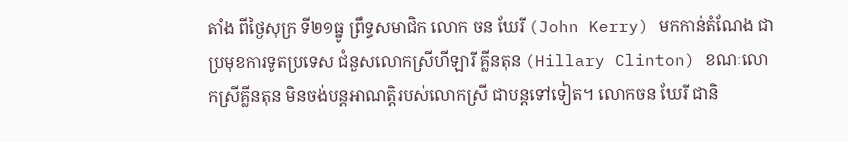តាំង ពីថ្ងៃសុក្រ ទី២១ធ្នូ ព្រឹទ្ធសមាជិក លោក ចន ឃែរី (John Kerry) មកកាន់តំណែង ជាប្រមុខការទូតប្រទេស ជំនួសលោកស្រីហីឡារី គ្លីនតុន (Hillary Clinton) ខណៈលោកស្រីគ្លីនតុន មិនចង់បន្តអាណត្តិរបស់លោកស្រី ជាបន្តទៅទៀត។ លោកចន ឃែរី ជានិ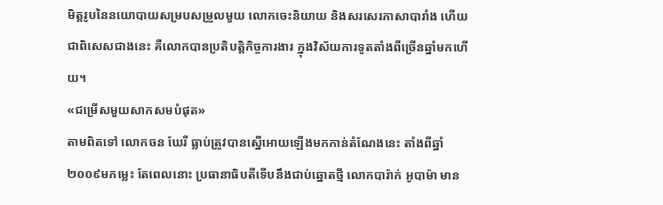មិត្តរូបនៃនយោបាយសម្របសម្រួលមួយ លោកចេះនិយាយ និងសរសេរភាសាបារាំង ហើយជាពិសេសជាងនេះ គឺលោកបានប្រតិបត្តិកិច្ចការងារ ក្នុងវិស័យការទូតតាំងពីច្រើនឆ្នាំមកហើយ។
«ជម្រើសមួយសាកសមបំផុត»
តាមពិតទៅ លោកចន ឃែរី ធ្លាប់ត្រូវបានស្នើអោយឡើងមកកាន់តំណែងនេះ តាំងពីឆ្នាំ២០០៩មកម្លេះ តែពេលនោះ ប្រធានាធិបតីទើបនឹងជាប់ឆ្នោតថ្មី លោកបារ៉ាក់ អូបាម៉ា មាន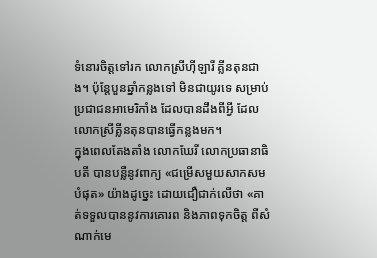ទំនោរចិត្តទៅរក លោកស្រីហ៊ីឡារី គ្លីនតុនជាង។ ប៉ុន្តែបួនឆ្នាំកន្លងទៅ មិនជាយូរទេ សម្រាប់ប្រជាជនអាមេរិកាំង ដែលបានដឹងពីអ្វី ដែលលោកស្រីគ្លីនតុនបានធ្វើកន្លងមក។
ក្នុងពេលតែងតាំង លោកឃែរី លោកប្រធានាធិបតី បានបន្លឺនូវពាក្យ «ជម្រើសមួយសាកសមបំផុត» យ៉ាងដូច្នេះ ដោយជឿជាក់លើថា «គាត់ទទួលបាននូវការគោរព និងភាពទុកចិត្ត ពីសំណាក់មេ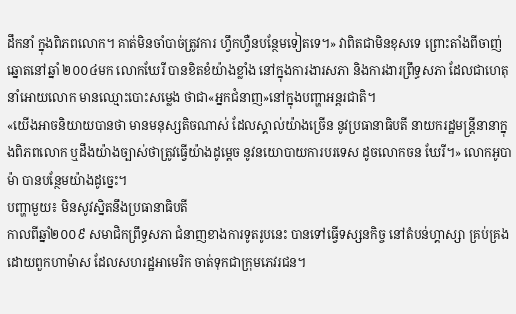ដឹកនាំ ក្នុងពិភពលោក។ គាត់មិនចាំបាច់ត្រូវការ ហ្វឹកហ្វឺនបន្ថែមទៀតទេ។» វាពិតជាមិនខុសទេ ព្រោះតាំងពីចាញ់ឆ្នោតនៅឆ្នាំ ២០០៤មក លោកឃែរី បានខិតខំយ៉ាងខ្លាំង នៅក្នុងការងារសភា និងការងារព្រឹទ្ធសភា ដែលជាហេតុនាំអោយលោក មានឈ្មោះបោះសម្លេង ថាជា«អ្នកជំនាញ»នៅក្នុងបញ្ហាអន្តរជាតិ។
«យើងអាចនិយាយបានថា មានមនុស្សតិចណាស់ ដែលស្គាល់យ៉ាងច្រើន នូវប្រធានាធិបតី នាយករដ្ឋមន្ត្រីនានាក្នុងពិភពលោក ឬដឹងយ៉ាងច្បាស់ថាត្រូវធ្វើយ៉ាងដូម្ដេច នូវនយោបាយការបរទេស ដូចលោកចន ឃែរី។» លោកអូបាម៉ា បានបន្ថែមយ៉ាងដូច្នេះ។
បញ្ហាមួយ៖ មិនសូវស្និតនឹងប្រធានាធិបតី
កាលពីឆ្នាំ២០០៩ សមាជិកព្រឹទ្ធសភា ជំនាញខាងការទូតរូបនេះ បានទៅធ្វើទស្សនកិច្ច នៅតំបន់ហ្គាស្សា គ្រប់គ្រងដោយពួកហាម៉ាស ដែលសហរដ្ឋអាមេរិក ចាត់ទុកជាក្រុមភេវរជន។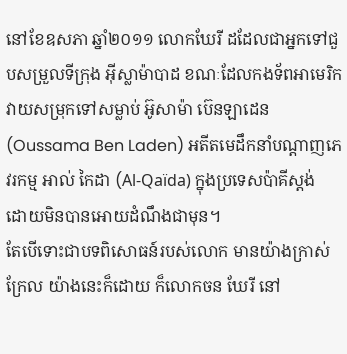នៅខែឧសភា ឆ្នាំ២០១១ លោកឃែរី ដដែលជាអ្នកទៅជួបសម្រួលទីក្រុង អ៊ីស្លាម៉ាបាដ ខណៈដែលកងទ័ពអាមេរិក វាយសម្រុកទៅសម្លាប់ អ៊ូសាម៉ា ប៊េនឡាដេន (Oussama Ben Laden) អតីតមេដឹកនាំបណ្ដាញភេវរកម្ម អាល់ កៃដា (Al-Qaïda) ក្នុងប្រទេសប៉ាគីស្តង់ ដោយមិនបានអោយដំណឹងជាមុន។
តែបើទោះជាបទពិសោធន៍របស់លោក មានយ៉ាងក្រាស់ក្រែល យ៉ាងនេះក៏ដោយ ក៏លោកចន ឃែរី នៅ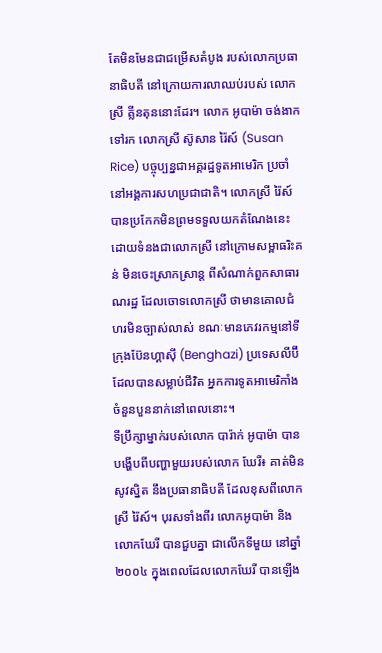តែមិនមែនជាជម្រើសតំបូង របស់លោកប្រធានាធិបតី នៅក្រោយការលាឈប់របស់ លោកស្រី គ្លីនតុននោះដែរ។ លោក អូបាម៉ា ចង់ងាកទៅរក លោកស្រី ស៊ូសាន រ៉ៃស៍ (Susan Rice) បច្ចុប្បន្នជាអគ្គរដ្ឋទូតអាមេរិក ប្រចាំនៅអង្គការសហប្រជាជាតិ។ លោកស្រី រ៉ៃស៍ បានប្រកែកមិនព្រមទទួលយកតំណែងនេះ ដោយទំនងជាលោកស្រី នៅក្រោមសម្ពាធរិះគន់ មិនចេះស្រាកស្រាន្ដ ពីសំណាក់ពួកសាធារណរដ្ឋ ដែលចោទលោកស្រី ថាមានគោលជំហរមិនច្បាស់លាស់ ខណៈមានភេវរកម្មនៅទីក្រុងប៊ែនហ្គាស៊ី (Benghazi) ប្រទេសលីប៊ី ដែលបានសម្លាប់ជីវិត អ្នកការទូតអាមេរិកាំង ចំនួនបួននាក់នៅពេលនោះ។
ទីប្រឹក្សាម្នាក់របស់លោក បារ៉ាក់ អូបាម៉ា បានបង្ហើបពីបញ្ហាមួយរបស់លោក ឃែរី៖ គាត់មិនសូវស្និត នឹងប្រធានាធិបតី ដែលខុសពីលោកស្រី រ៉ៃស៍។ បុរសទាំងពីរ លោកអូបាម៉ា និងលោកឃែរី បានជួបគ្នា ជាលើកទីមួយ នៅឆ្នាំ២០០៤ ក្នុងពេលដែលលោកឃែរី បានឡើង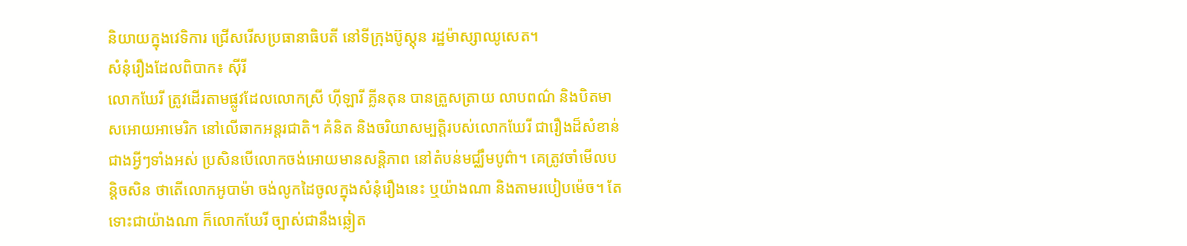និយាយក្នុងវេទិការ ជ្រើសរើសប្រធានាធិបតី នៅទីក្រុងប៊ូស្តុន រដ្ឋម៉ាស្សាឈូសេត។
សំនុំរឿងដែលពិបាក៖ ស៊ីរី
លោកឃែរី ត្រូវដើរតាមផ្លូវដែលលោកស្រី ហ៊ីឡារី គ្លីនតុន បានត្រួសត្រាយ លាបពណ៌ និងបិតមាសអោយអាមេរិក នៅលើឆាកអន្តរជាតិ។ គំនិត និងចរិយាសម្បត្តិរបស់លោកឃែរី ជារឿងដ៏សំខាន់ជាងអ្វីៗទាំងអស់ ប្រសិនបើលោកចង់អោយមានសន្តិភាព នៅតំបន់មជ្ឈឹមបូព៌ា។ គេត្រូវចាំមើលបន្តិចសិន ថាតើលោកអូបាម៉ា ចង់លូកដៃចូលក្នុងសំនុំរឿងនេះ ឬយ៉ាងណា និងតាមរបៀបម៉េច។ តែទោះជាយ៉ាងណា ក៏លោកឃែរី ច្បាស់ជានឹងឆ្លៀត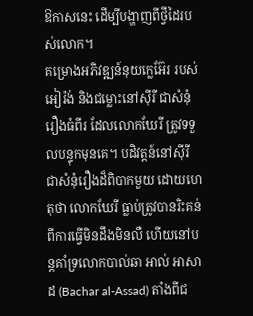ឱកាសនេះ ដើម្បីបង្ហាញពីថ្វីដៃរបស់លោក។
គម្រោងអភិវឌ្ឍន៍នុយក្លេអ៊ែរ របស់អៀរ៉ង់ និងជម្លោះនៅស៊ីរី ជាសំនុំរឿងធំពីរ ដែលលោកឃែរី ត្រូវទទួលបន្ទុកមុនគេ។ បដិវត្តន៍នៅស៊ីរី ជាសំនុំរឿងដ៏ពិបាកមួយ ដោយហេតុថា លោកឃែរី ធ្លាប់ត្រូវបានរិះគន់ ពីការធ្វើមិនដឹងមិនលឺ ហើយនៅបន្តគាំទ្រលោកបាល់ឆា អាល់ អាសាដ (Bachar al-Assad) តាំងពីជ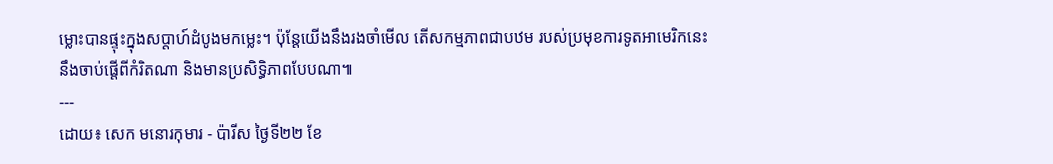ម្លោះបានផ្ទុះក្នុងសប្ដាហ៍ដំបូងមកម្លេះ។ ប៉ុន្តែយើងនឹងរងចាំមើល តើសកម្មភាពជាបឋម របស់ប្រមុខការទូតអាមេរិកនេះ នឹងចាប់ផ្តើពីកំរិតណា និងមានប្រសិទ្ធិភាពបែបណា៕
---
ដោយ៖ សេក មនោរកុមារ - ប៉ារីស ថ្ងៃទី២២ ខែ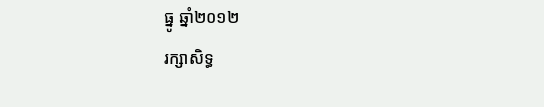ធ្នូ ឆ្នាំ២០១២
រក្សាសិទ្ធ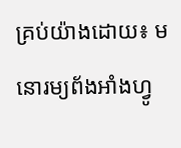គ្រប់យ៉ាងដោយ៖ មនោរម្យព័ងអាំងហ្វូ